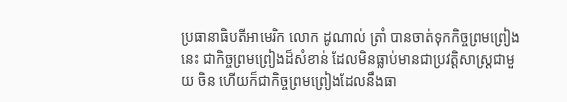ប្រធានាធិបតីអាមេរិក លោក ដូណាល់ ត្រាំ បានចាត់ទុកកិច្ចព្រមព្រៀងនេះ ជាកិច្ចព្រមព្រៀងដ៏សំខាន់ ដែលមិនធ្លាប់មានជាប្រវត្តិសាស្រ្តជាមួយ ចិន ហើយក៏ជាកិច្ចព្រមព្រៀងដែលនឹងធា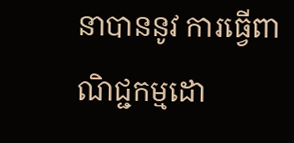នាបាននូវ ការធ្វើពាណិជ្ជកម្មដោ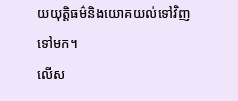យយុត្តិធម៌និងយោគយល់ទៅវិញទៅមក។
លើស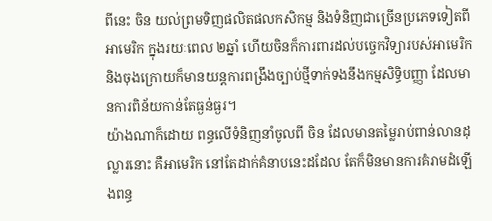ពីនេះ ចិន យល់ព្រមទិញផលិតផលកសិកម្ម និងទំនិញជាច្រើនប្រភេទទៀតពី អាមេរិក ក្នុងរយៈពេល ២ឆ្នាំ ហើយចិនក៏ការពារដល់បច្ចេកវិទ្យារបស់អាមេរិក និងចុងក្រោយក៏មានយន្តការពង្រឹងច្បាប់ថ្មីទាក់ទងនឹងកម្មសិទ្ធិបញ្ញា ដែលមានការពិន័យកាន់តែធ្ងន់ធ្ងរ។
យ៉ាងណាក៏ដោយ ពន្ធលើទំនិញនាំចូលពី ចិន ដែលមានតម្លៃរាប់ពាន់លានដុល្លារនោះ គឺអាមេរិក នៅតែដាក់គំនាបនេះដដែល តែក៏មិនមានការគំរាមដំឡើងពន្ធ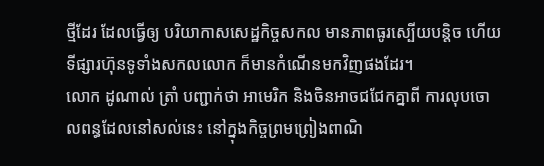ថ្មីដែរ ដែលធ្វើឲ្យ បរិយាកាសសេដ្ឋកិច្ចសកល មានភាពធូរស្បើយបន្តិច ហើយទីផ្សារហ៊ុនទូទាំងសកលលោក ក៏មានកំណើនមកវិញផងដែរ។
លោក ដូណាល់ ត្រាំ បញ្ជាក់ថា អាមេរិក និងចិនអាចជជែកគ្នាពី ការលុបចោលពន្ធដែលនៅសល់នេះ នៅក្នុងកិច្ចព្រមព្រៀងពាណិ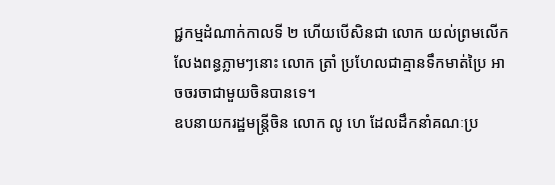ជ្ជកម្មដំណាក់កាលទី ២ ហើយបើសិនជា លោក យល់ព្រមលើកលែងពន្ធភ្លាមៗនោះ លោក ត្រាំ ប្រហែលជាគ្មានទឹកមាត់ប្រៃ អាចចរចាជាមួយចិនបានទេ។
ឧបនាយករដ្ឋមន្រ្តីចិន លោក លូ ហេ ដែលដឹកនាំគណៈប្រ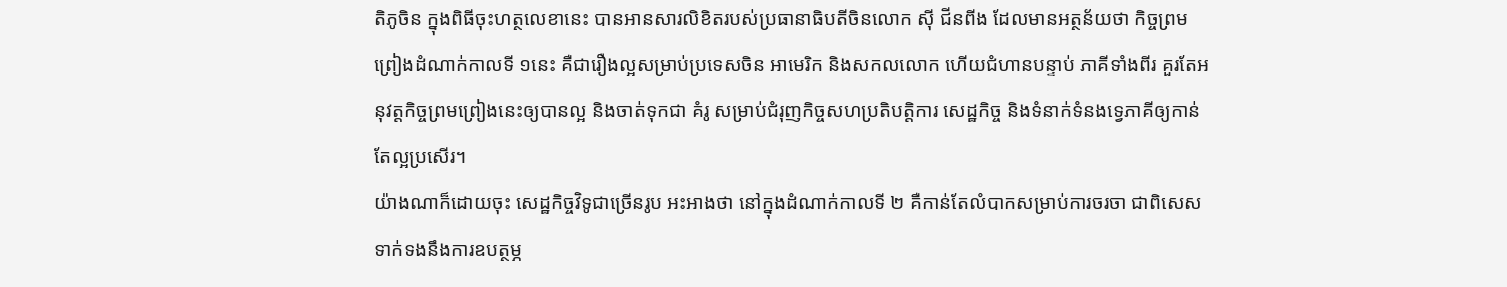តិភូចិន ក្នុងពិធីចុះហត្ថលេខានេះ បានអានសារលិខិតរបស់ប្រធានាធិបតីចិនលោក ស៊ី ជីនពីង ដែលមានអត្ថន័យថា កិច្ចព្រមព្រៀងដំណាក់កាលទី ១នេះ គឺជារឿងល្អសម្រាប់ប្រទេសចិន អាមេរិក និងសកលលោក ហើយជំហានបន្ទាប់ ភាគីទាំងពីរ គួរតែអនុវត្តកិច្ចព្រមព្រៀងនេះឲ្យបានល្អ និងចាត់ទុកជា គំរូ សម្រាប់ជំរុញកិច្ចសហប្រតិបត្តិការ សេដ្ឋកិច្ច និងទំនាក់ទំនងទ្វេភាគីឲ្យកាន់តែល្អប្រសើរ។
យ៉ាងណាក៏ដោយចុះ សេដ្ឋកិច្ចវិទូជាច្រើនរូប អះអាងថា នៅក្នុងដំណាក់កាលទី ២ គឺកាន់តែលំបាកសម្រាប់ការចរចា ជាពិសេសទាក់ទងនឹងការឧបត្ថម្ភ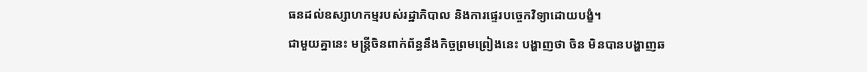ធនដល់ឧស្សាហកម្មរបស់រដ្ឋាភិបាល និងការផ្ទេរបច្ចេកវិទ្យាដោយបង្ខំ។
ជាមួយគ្នានេះ មន្រ្តីចិនពាក់ព័ន្ធនឹងកិច្ចព្រមព្រៀងនេះ បង្ហាញថា ចិន មិនបានបង្ហាញឆ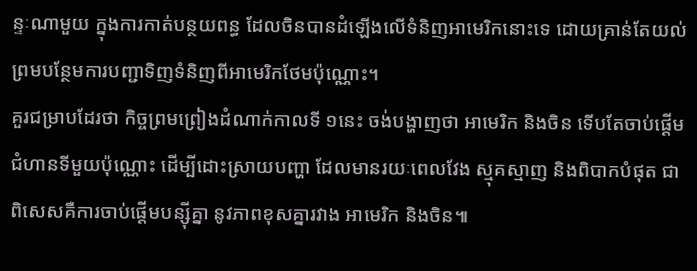ន្ទៈណាមួយ ក្នុងការកាត់បន្ថយពន្ធ ដែលចិនបានដំឡើងលើទំនិញអាមេរិកនោះទេ ដោយគ្រាន់តែយល់ព្រមបន្ថែមការបញ្ជាទិញទំនិញពីអាមេរិកថែមប៉ុណ្ណោះ។
គួរជម្រាបដែរថា កិច្ចព្រមព្រៀងដំណាក់កាលទី ១នេះ ចង់បង្ហាញថា អាមេរិក និងចិន ទើបតែចាប់ផ្តើមជំហានទីមួយប៉ុណ្ណោះ ដើម្បីដោះស្រាយបញ្ហា ដែលមានរយៈពេលវែង ស្មុគស្មាញ និងពិបាកបំផុត ជាពិសេសគឺការចាប់ផ្តើមបន្ស៊ីគ្នា នូវភាពខុសគ្នារវាង អាមេរិក និងចិន៕